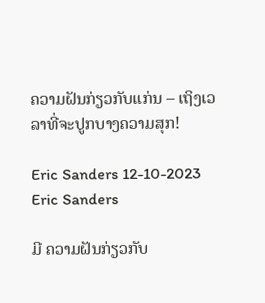ຄວາມຝັນກ່ຽວກັບແກ່ນ – ເຖິງເວລາທີ່ຈະປູກບາງຄວາມສຸກ!

Eric Sanders 12-10-2023
Eric Sanders

ມີ ຄວາມຝັນກ່ຽວກັບ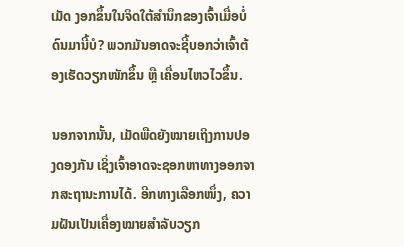ເມັດ ງອກຂຶ້ນໃນຈິດໃຕ້ສຳນຶກຂອງເຈົ້າເມື່ອບໍ່ດົນມານີ້ບໍ? ພວກມັນອາດຈະຊີ້ບອກວ່າເຈົ້າຕ້ອງເຮັດວຽກໜັກຂຶ້ນ ຫຼື ເຄື່ອນໄຫວໄວຂຶ້ນ.

ນອກຈາກນັ້ນ, ເມັດພືດຍັງໝາຍເຖິງການປອງດອງກັນ ເຊິ່ງເຈົ້າອາດຈະຊອກຫາທາງອອກຈາກສະຖານະການໄດ້. ອີກທາງເລືອກໜຶ່ງ, ຄວາມຝັນເປັນເຄື່ອງໝາຍສຳລັບວຽກ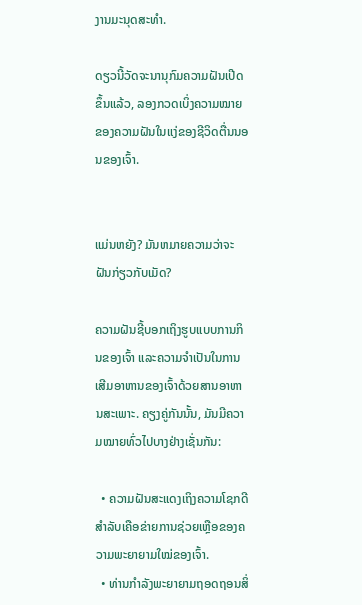ງານມະນຸດສະທຳ.

ດຽວນີ້ວັດຈະນານຸກົມຄວາມຝັນເປີດຂຶ້ນແລ້ວ, ລອງກວດເບິ່ງຄວາມໝາຍຂອງຄວາມຝັນໃນແງ່ຂອງຊີວິດຕື່ນນອນຂອງເຈົ້າ.


ແມ່ນຫຍັງ? ມັນຫມາຍຄວາມວ່າຈະຝັນກ່ຽວກັບເມັດ?

ຄວາມຝັນຊີ້ບອກເຖິງຮູບແບບການກິນຂອງເຈົ້າ ແລະຄວາມຈຳເປັນໃນການເສີມອາຫານຂອງເຈົ້າດ້ວຍສານອາຫານສະເພາະ. ຄຽງຄູ່ກັນນັ້ນ, ມັນມີຄວາມໝາຍທົ່ວໄປບາງຢ່າງເຊັ່ນກັນ:

  • ຄວາມຝັນສະແດງເຖິງຄວາມໂຊກດີສຳລັບເຄືອຂ່າຍການຊ່ວຍເຫຼືອຂອງຄວາມພະຍາຍາມໃໝ່ຂອງເຈົ້າ.
  • ທ່ານກຳລັງພະຍາຍາມຖອດຖອນສິ່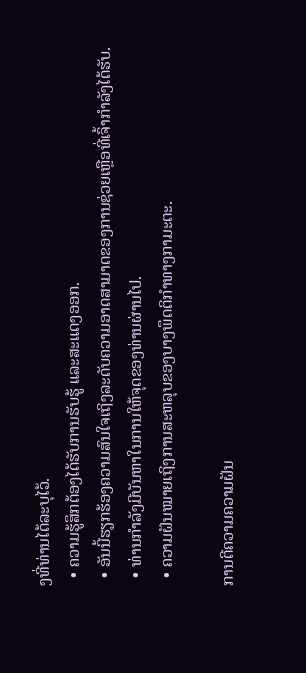ງທີ່ທ່ານໄດ້ລະບຸໄວ້.
  • ຄວາມຮູ້ສຶກຕ້ອງໄດ້ຮັບການຮັບຮູ້ ແລະສະແດງອອກ.
  • ອັນນີ້ຮຽກຮ້ອງຄວາມສົນໃຈເຖິງລະດັບຄວາມອາດສາມາດຂອງການຊ່ວຍເຫຼືອທີ່ເຈົ້າກຳລັງໄດ້ຮັບ.
  • ທ່ານກຳລັງມີບັນຫາໃນການໃຫ້ຈຸດຂອງທ່ານຜ່ານໄປ.
  • ຄວາມຝັນໝາຍເຖິງການສະຫລຸບຂອງບາງພຶດຕິກຳທາງກາມະຕະ.

ການຕີຄວາມຄວາມຝັນ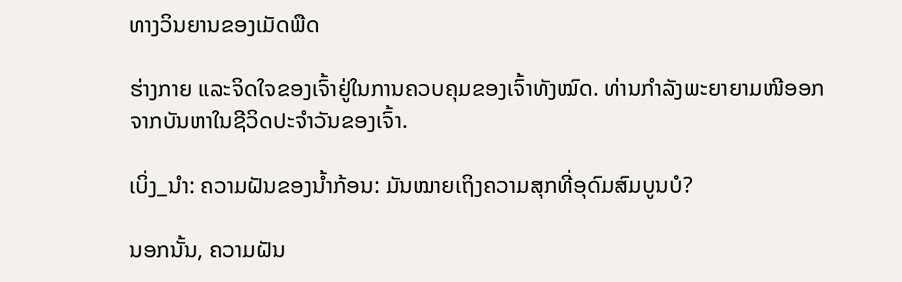ທາງວິນຍານຂອງເມັດພືດ

ຮ່າງກາຍ ແລະຈິດໃຈຂອງເຈົ້າຢູ່ໃນການຄວບຄຸມຂອງເຈົ້າທັງໝົດ. ທ່ານກຳລັງພະຍາຍາມໜີອອກຈາກບັນຫາໃນຊີວິດປະຈຳວັນຂອງເຈົ້າ.

ເບິ່ງ_ນຳ: ຄວາມຝັນຂອງນ້ຳກ້ອນ: ມັນໝາຍເຖິງຄວາມສຸກທີ່ອຸດົມສົມບູນບໍ?

ນອກນັ້ນ, ຄວາມຝັນ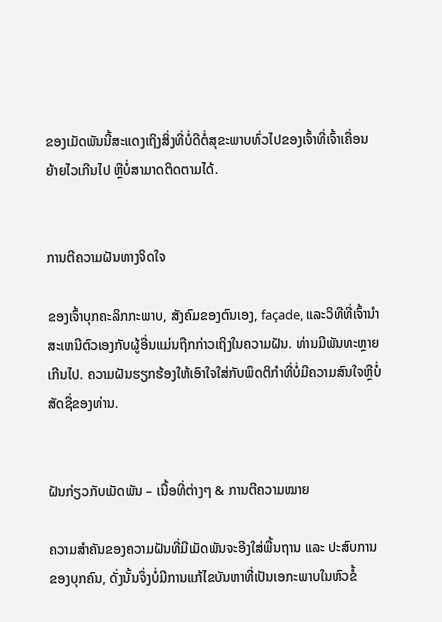ຂອງເມັດພັນນີ້ສະແດງເຖິງສິ່ງທີ່ບໍ່ດີຕໍ່ສຸຂະພາບທົ່ວໄປຂອງເຈົ້າທີ່ເຈົ້າເຄື່ອນຍ້າຍໄວເກີນໄປ ຫຼືບໍ່ສາມາດຕິດຕາມໄດ້.


ການຕີຄວາມຝັນທາງຈິດໃຈ

ຂອງເຈົ້າບຸກຄະລິກກະພາບ, ສັງຄົມຂອງຕົນເອງ, façade, ແລະວິທີທີ່ເຈົ້ານໍາສະເຫນີຕົວເອງກັບຜູ້ອື່ນແມ່ນຖືກກ່າວເຖິງໃນຄວາມຝັນ. ທ່ານມີພັນທະຫຼາຍເກີນໄປ. ຄວາມຝັນຮຽກຮ້ອງໃຫ້ເອົາໃຈໃສ່ກັບພຶດຕິກໍາທີ່ບໍ່ມີຄວາມສົນໃຈຫຼືບໍ່ສັດຊື່ຂອງທ່ານ.


ຝັນກ່ຽວກັບເມັດພັນ – ເນື້ອທີ່ຕ່າງໆ & ການຕີຄວາມໝາຍ

ຄວາມສຳຄັນຂອງຄວາມຝັນທີ່ມີເມັດພັນຈະອີງໃສ່ພື້ນຖານ ແລະ ປະສົບການຂອງບຸກຄົນ, ດັ່ງນັ້ນຈຶ່ງບໍ່ມີການແກ້ໄຂບັນຫາທີ່ເປັນເອກະພາບໃນຫົວຂໍ້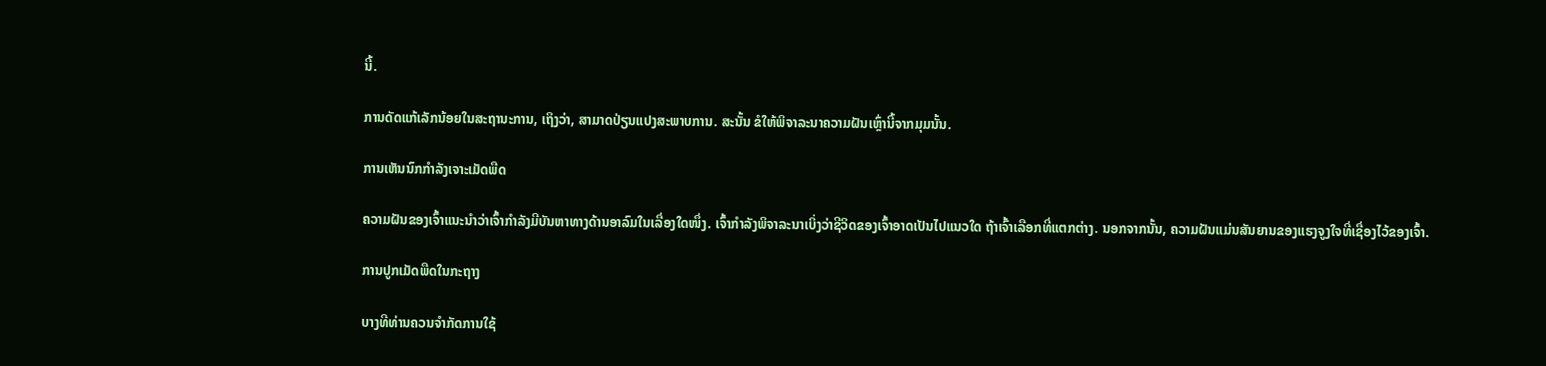ນີ້.

ການດັດແກ້ເລັກນ້ອຍໃນສະຖານະການ, ເຖິງວ່າ, ສາມາດປ່ຽນແປງສະພາບການ. ສະນັ້ນ ຂໍໃຫ້ພິຈາລະນາຄວາມຝັນເຫຼົ່ານີ້ຈາກມຸມນັ້ນ.

ການເຫັນນົກກຳລັງເຈາະເມັດພືດ

ຄວາມຝັນຂອງເຈົ້າແນະນຳວ່າເຈົ້າກຳລັງມີບັນຫາທາງດ້ານອາລົມໃນເລື່ອງໃດໜຶ່ງ. ເຈົ້າກຳລັງພິຈາລະນາເບິ່ງວ່າຊີວິດຂອງເຈົ້າອາດເປັນໄປແນວໃດ ຖ້າເຈົ້າເລືອກທີ່ແຕກຕ່າງ. ນອກຈາກນັ້ນ, ຄວາມຝັນແມ່ນສັນຍານຂອງແຮງຈູງໃຈທີ່ເຊື່ອງໄວ້ຂອງເຈົ້າ.

ການປູກເມັດພືດໃນກະຖາງ

ບາງທີທ່ານຄວນຈໍາກັດການໃຊ້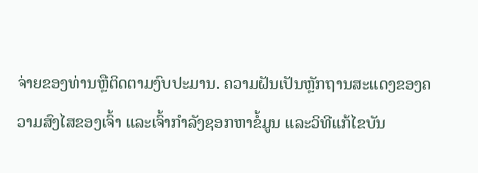ຈ່າຍຂອງທ່ານຫຼືຕິດຕາມງົບປະມານ. ຄວາມຝັນເປັນຫຼັກຖານສະແດງຂອງຄວາມສົງໄສຂອງເຈົ້າ ແລະເຈົ້າກໍາລັງຊອກຫາຂໍ້ມູນ ແລະວິທີແກ້ໄຂບັນ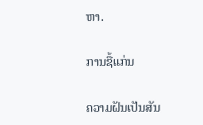ຫາ.

ການຊື້ແກ່ນ

ຄວາມຝັນເປັນສັນ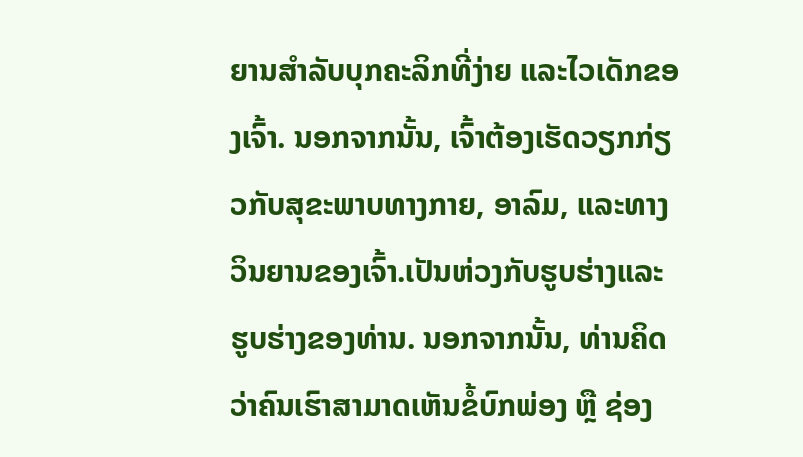ຍານສຳລັບບຸກຄະລິກທີ່ງ່າຍ ແລະໄວເດັກຂອງເຈົ້າ. ນອກຈາກນັ້ນ, ເຈົ້າຕ້ອງເຮັດວຽກກ່ຽວກັບສຸຂະພາບທາງກາຍ, ອາລົມ, ແລະທາງວິນຍານຂອງເຈົ້າ.ເປັນຫ່ວງກັບຮູບຮ່າງແລະຮູບຮ່າງຂອງທ່ານ. ນອກຈາກນັ້ນ, ທ່ານຄິດວ່າຄົນເຮົາສາມາດເຫັນຂໍ້ບົກພ່ອງ ຫຼື ຊ່ອງ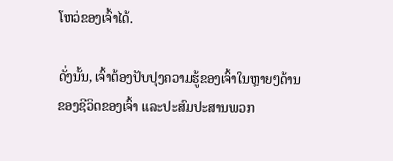ໂຫວ່ຂອງເຈົ້າໄດ້.

ດັ່ງນັ້ນ, ເຈົ້າຕ້ອງປັບປຸງຄວາມຮູ້ຂອງເຈົ້າໃນຫຼາຍໆດ້ານຂອງຊີວິດຂອງເຈົ້າ ແລະປະສົມປະສານພວກ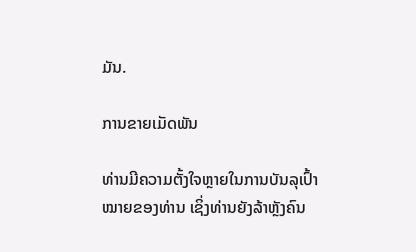ມັນ.

ການຂາຍເມັດພັນ

ທ່ານມີຄວາມຕັ້ງໃຈຫຼາຍໃນການບັນລຸເປົ້າໝາຍຂອງທ່ານ ເຊິ່ງທ່ານຍັງລ້າຫຼັງຄົນ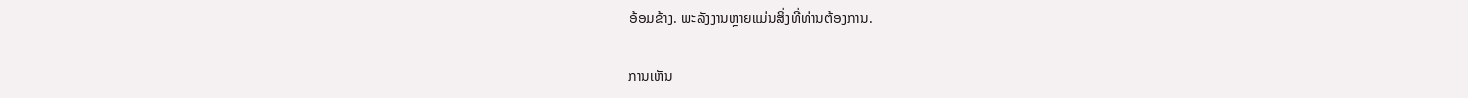ອ້ອມຂ້າງ. ພະລັງງານຫຼາຍແມ່ນສິ່ງທີ່ທ່ານຕ້ອງການ.

ການເຫັນ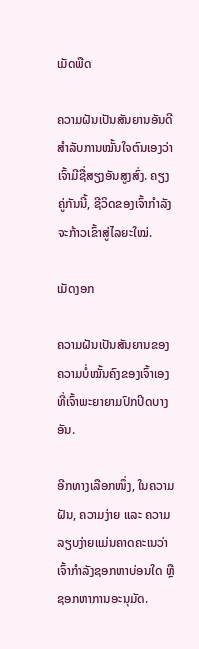ເມັດພືດ

ຄວາມຝັນເປັນສັນຍານອັນດີສຳລັບການໝັ້ນໃຈຕົນເອງວ່າເຈົ້າມີຊື່ສຽງອັນສູງສົ່ງ. ຄຽງຄູ່ກັນນີ້, ຊີວິດຂອງເຈົ້າກຳລັງຈະກ້າວເຂົ້າສູ່ໄລຍະໃໝ່.

ເມັດງອກ

ຄວາມຝັນເປັນສັນຍານຂອງຄວາມບໍ່ໝັ້ນຄົງຂອງເຈົ້າເອງທີ່ເຈົ້າພະຍາຍາມປົກປິດບາງອັນ.

ອີກທາງເລືອກໜຶ່ງ, ໃນຄວາມຝັນ, ຄວາມງ່າຍ ແລະ ຄວາມລຽບງ່າຍແມ່ນຄາດຄະເນວ່າເຈົ້າກຳລັງຊອກຫາບ່ອນໃດ ຫຼື ຊອກຫາການອະນຸມັດ.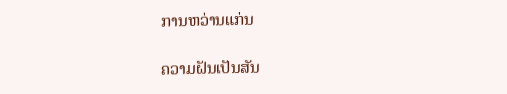ການຫວ່ານແກ່ນ

ຄວາມຝັນເປັນສັນ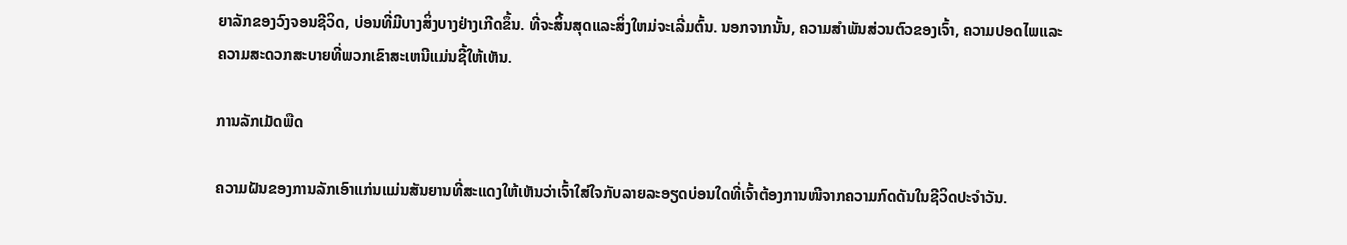ຍາລັກຂອງວົງຈອນຊີວິດ, ບ່ອນທີ່ມີບາງສິ່ງບາງຢ່າງເກີດຂຶ້ນ. ທີ່ຈະສິ້ນສຸດແລະສິ່ງໃຫມ່ຈະເລີ່ມຕົ້ນ. ນອກຈາກນັ້ນ, ຄວາມສໍາພັນສ່ວນຕົວຂອງເຈົ້າ, ຄວາມປອດໄພແລະຄວາມສະດວກສະບາຍທີ່ພວກເຂົາສະເຫນີແມ່ນຊີ້ໃຫ້ເຫັນ.

ການລັກເມັດພືດ

ຄວາມຝັນຂອງການລັກເອົາແກ່ນແມ່ນສັນຍານທີ່ສະແດງໃຫ້ເຫັນວ່າເຈົ້າໃສ່ໃຈກັບລາຍລະອຽດບ່ອນໃດທີ່ເຈົ້າຕ້ອງການໜີຈາກຄວາມກົດດັນໃນຊີວິດປະຈຳວັນ.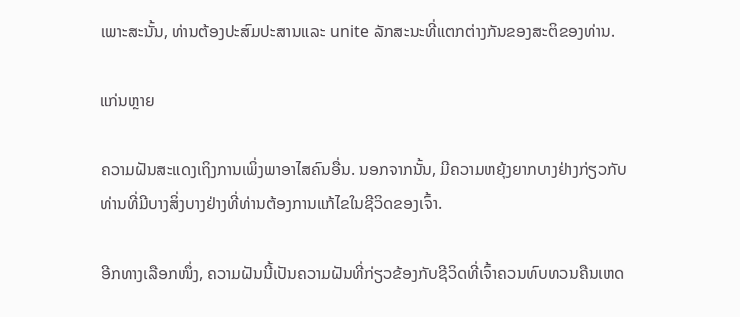ເພາະສະນັ້ນ, ທ່ານຕ້ອງປະສົມປະສານແລະ unite ລັກສະນະທີ່ແຕກຕ່າງກັນຂອງສະຕິຂອງທ່ານ.

ແກ່ນຫຼາຍ

ຄວາມຝັນສະແດງເຖິງການເພິ່ງພາອາໄສຄົນອື່ນ. ນອກຈາກນັ້ນ, ມີຄວາມຫຍຸ້ງຍາກບາງຢ່າງກ່ຽວກັບທ່ານທີ່ມີບາງສິ່ງບາງຢ່າງທີ່ທ່ານຕ້ອງການແກ້ໄຂໃນຊີວິດຂອງເຈົ້າ.

ອີກທາງເລືອກໜຶ່ງ, ຄວາມຝັນນີ້ເປັນຄວາມຝັນທີ່ກ່ຽວຂ້ອງກັບຊີວິດທີ່ເຈົ້າຄວນທົບທວນຄືນເຫດ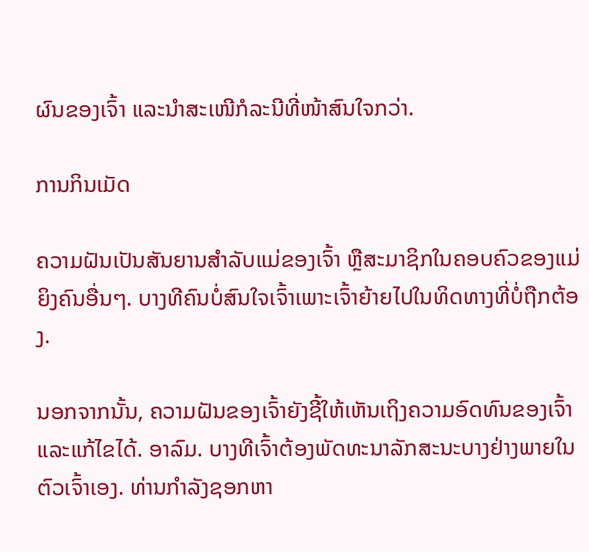ຜົນຂອງເຈົ້າ ແລະນຳສະເໜີກໍລະນີທີ່ໜ້າສົນໃຈກວ່າ.

ການກິນເມັດ

ຄວາມຝັນເປັນສັນຍານສຳລັບແມ່ຂອງເຈົ້າ ຫຼືສະມາຊິກໃນຄອບຄົວຂອງແມ່ຍິງຄົນອື່ນໆ. ບາງທີຄົນບໍ່ສົນໃຈເຈົ້າເພາະເຈົ້າຍ້າຍໄປໃນທິດທາງທີ່ບໍ່ຖືກຕ້ອງ.

ນອກຈາກນັ້ນ, ຄວາມຝັນຂອງເຈົ້າຍັງຊີ້ໃຫ້ເຫັນເຖິງຄວາມອົດທົນຂອງເຈົ້າ ແລະແກ້ໄຂໄດ້. ອາລົມ. ບາງທີເຈົ້າຕ້ອງພັດທະນາລັກສະນະບາງຢ່າງພາຍໃນຕົວເຈົ້າເອງ. ທ່ານກຳລັງຊອກຫາ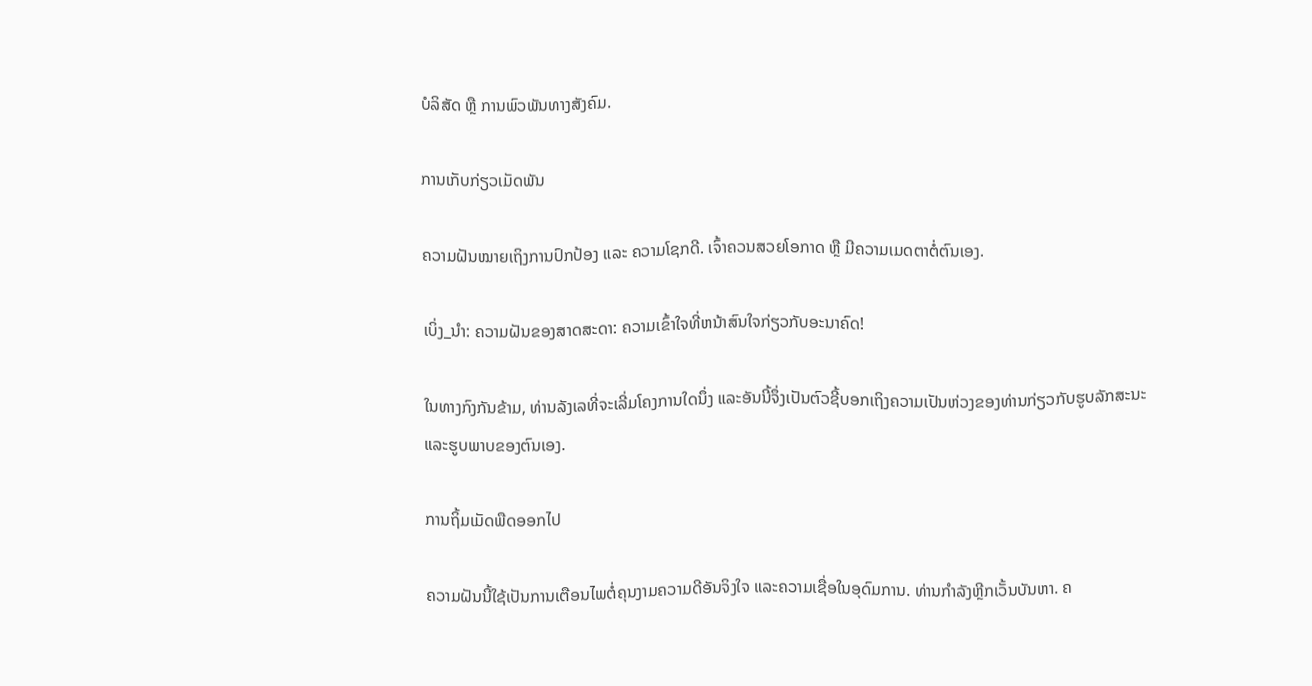ບໍລິສັດ ຫຼື ການພົວພັນທາງສັງຄົມ.

ການເກັບກ່ຽວເມັດພັນ

ຄວາມຝັນໝາຍເຖິງການປົກປ້ອງ ແລະ ຄວາມໂຊກດີ. ເຈົ້າຄວນສວຍໂອກາດ ຫຼື ມີຄວາມເມດຕາຕໍ່ຕົນເອງ.

ເບິ່ງ_ນຳ: ຄວາມຝັນຂອງສາດສະດາ: ຄວາມເຂົ້າໃຈທີ່ຫນ້າສົນໃຈກ່ຽວກັບອະນາຄົດ!

ໃນທາງກົງກັນຂ້າມ, ທ່ານລັງເລທີ່ຈະເລີ່ມໂຄງການໃດນຶ່ງ ແລະອັນນີ້ຈຶ່ງເປັນຕົວຊີ້ບອກເຖິງຄວາມເປັນຫ່ວງຂອງທ່ານກ່ຽວກັບຮູບລັກສະນະ ແລະຮູບພາບຂອງຕົນເອງ.

ການຖິ້ມເມັດພືດອອກໄປ

ຄວາມຝັນນີ້ໃຊ້ເປັນການເຕືອນໄພຕໍ່ຄຸນງາມຄວາມດີອັນຈິງໃຈ ແລະຄວາມເຊື່ອໃນອຸດົມການ. ທ່ານກໍາລັງຫຼີກເວັ້ນບັນຫາ. ຄ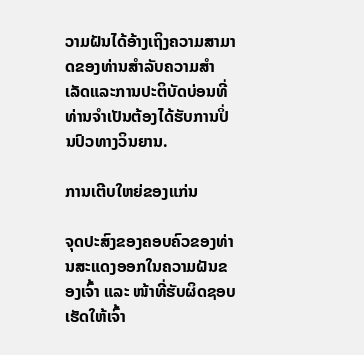ວາມຝັນໄດ້ອ້າງເຖິງຄວາມສາມາດຂອງທ່ານສໍາລັບຄວາມສໍາເລັດແລະການປະຕິບັດບ່ອນທີ່ທ່ານຈໍາເປັນຕ້ອງໄດ້ຮັບການປິ່ນປົວທາງວິນຍານ.

ການເຕີບໃຫຍ່ຂອງແກ່ນ

ຈຸດປະສົງຂອງຄອບຄົວຂອງທ່ານສະແດງອອກໃນຄວາມຝັນຂອງເຈົ້າ ແລະ ໜ້າທີ່ຮັບຜິດຊອບເຮັດໃຫ້ເຈົ້າ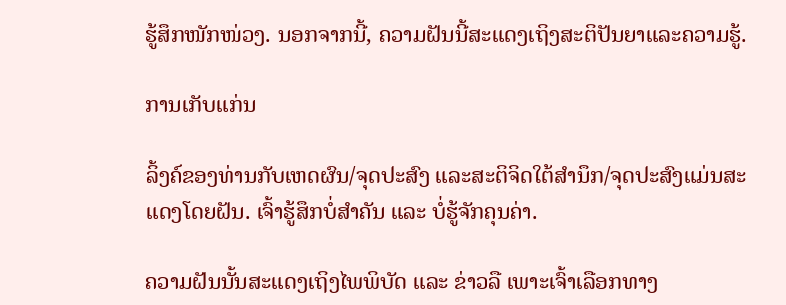ຮູ້ສຶກໜັກໜ່ວງ. ນອກຈາກນີ້, ຄວາມຝັນນີ້ສະແດງເຖິງສະຕິປັນຍາແລະຄວາມຮູ້.

ການເກັບແກ່ນ

ລິ້ງຄ໌ຂອງທ່ານກັບເຫດຜົນ/ຈຸດປະສົງ ແລະສະຕິຈິດໃຕ້ສຳນຶກ/ຈຸດປະສົງແມ່ນສະແດງໂດຍຝັນ. ເຈົ້າຮູ້ສຶກບໍ່ສຳຄັນ ແລະ ບໍ່ຮູ້ຈັກຄຸນຄ່າ.

ຄວາມຝັນນັ້ນສະແດງເຖິງໄພພິບັດ ແລະ ຂ່າວລື ເພາະເຈົ້າເລືອກທາງ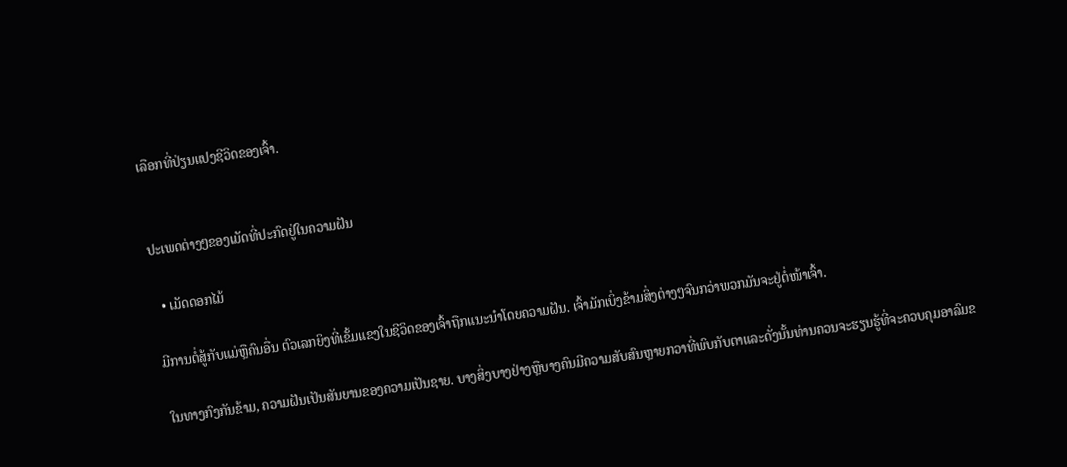ເລືອກທີ່ປ່ຽນແປງຊີວິດຂອງເຈົ້າ.


ປະເພດຕ່າງໆຂອງເມັດທີ່ປະກົດຢູ່ໃນຄວາມຝັນ

  • ເມັດດອກໄມ້

ມີການຕໍ່ສູ້ກັບແມ່ຫຼືຄົນອື່ນ ຕົວເລກຍິງທີ່ເຂັ້ມແຂງໃນຊີວິດຂອງເຈົ້າຖືກແນະນໍາໂດຍຄວາມຝັນ. ເຈົ້າມັກເບິ່ງຂ້າມສິ່ງຕ່າງໆຈົນກວ່າພວກມັນຈະຢູ່ຕໍ່ໜ້າເຈົ້າ.

ໃນທາງກົງກັນຂ້າມ, ຄວາມຝັນເປັນສັນຍານຂອງຄວາມເປັນຊາຍ. ບາງສິ່ງບາງຢ່າງຫຼືບາງຄົນມີຄວາມສັບສົນຫຼາຍກວາທີ່ພົບກັບຕາແລະດັ່ງນັ້ນທ່ານຄວນຈະຮຽນຮູ້ທີ່ຈະຄວບຄຸມອາລົມຂ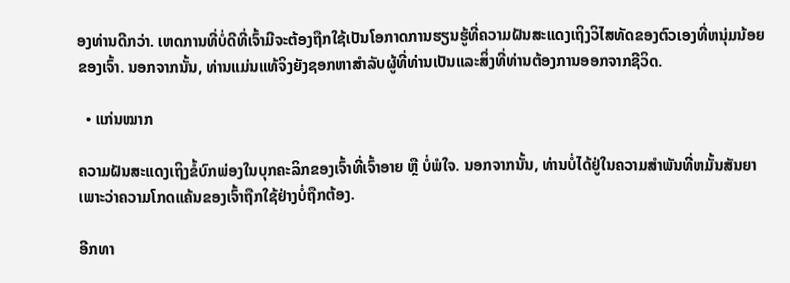ອງທ່ານດີກວ່າ. ເຫດການທີ່ບໍ່ດີທີ່ເຈົ້າມີຈະຕ້ອງຖືກໃຊ້ເປັນໂອກາດການຮຽນຮູ້ທີ່ຄວາມຝັນສະແດງເຖິງວິໄສທັດຂອງຕົວເອງທີ່ຫນຸ່ມນ້ອຍຂອງເຈົ້າ. ນອກຈາກນັ້ນ, ທ່ານແມ່ນແທ້ຈິງຍັງຊອກຫາສໍາລັບຜູ້ທີ່ທ່ານເປັນແລະສິ່ງທີ່ທ່ານຕ້ອງການອອກຈາກຊີວິດ.

  • ແກ່ນໝາກ

ຄວາມຝັນສະແດງເຖິງຂໍ້ບົກພ່ອງໃນບຸກຄະລິກຂອງເຈົ້າທີ່ເຈົ້າອາຍ ຫຼື ບໍ່ພໍໃຈ. ນອກຈາກນັ້ນ, ທ່ານບໍ່ໄດ້ຢູ່ໃນຄວາມສໍາພັນທີ່ຫມັ້ນສັນຍາເພາະວ່າຄວາມໂກດແຄ້ນຂອງເຈົ້າຖືກໃຊ້ຢ່າງບໍ່ຖືກຕ້ອງ.

ອີກທາ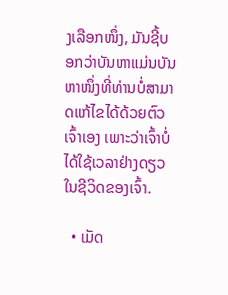ງເລືອກໜຶ່ງ, ມັນຊີ້ບອກວ່າບັນຫາແມ່ນບັນຫາໜຶ່ງທີ່ທ່ານບໍ່ສາມາດແກ້ໄຂໄດ້ດ້ວຍຕົວເຈົ້າເອງ ເພາະວ່າເຈົ້າບໍ່ໄດ້ໃຊ້ເວລາຢ່າງດຽວໃນຊີວິດຂອງເຈົ້າ.

  • ເມັດ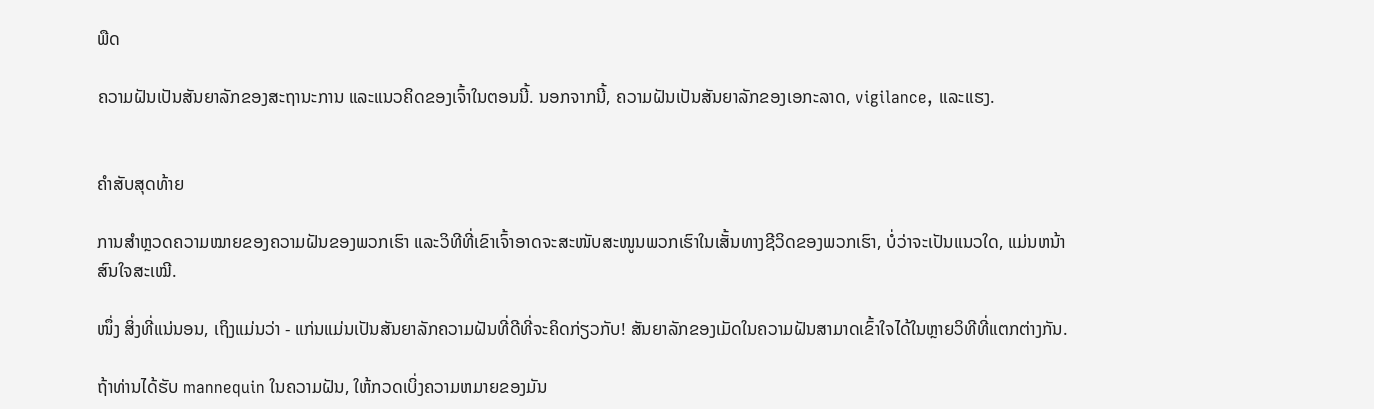ພືດ

ຄວາມຝັນເປັນສັນຍາລັກຂອງສະຖານະການ ແລະແນວຄິດຂອງເຈົ້າໃນຕອນນີ້. ນອກຈາກນີ້, ຄວາມຝັນເປັນສັນຍາລັກຂອງເອກະລາດ, vigilance, ແລະແຮງ.


ຄຳສັບສຸດທ້າຍ

ການສຳຫຼວດຄວາມໝາຍຂອງຄວາມຝັນຂອງພວກເຮົາ ແລະວິທີທີ່ເຂົາເຈົ້າອາດຈະສະໜັບສະໜູນພວກເຮົາໃນເສັ້ນທາງຊີວິດຂອງພວກເຮົາ, ບໍ່ວ່າຈະເປັນແນວໃດ, ແມ່ນຫນ້າສົນໃຈສະເໝີ.

ໜຶ່ງ ສິ່ງທີ່ແນ່ນອນ, ເຖິງແມ່ນວ່າ - ແກ່ນແມ່ນເປັນສັນຍາລັກຄວາມຝັນທີ່ດີທີ່ຈະຄິດກ່ຽວກັບ! ສັນຍາລັກຂອງເມັດໃນຄວາມຝັນສາມາດເຂົ້າໃຈໄດ້ໃນຫຼາຍວິທີທີ່ແຕກຕ່າງກັນ.

ຖ້າທ່ານໄດ້ຮັບ mannequin ໃນຄວາມຝັນ, ໃຫ້ກວດເບິ່ງຄວາມຫມາຍຂອງມັນ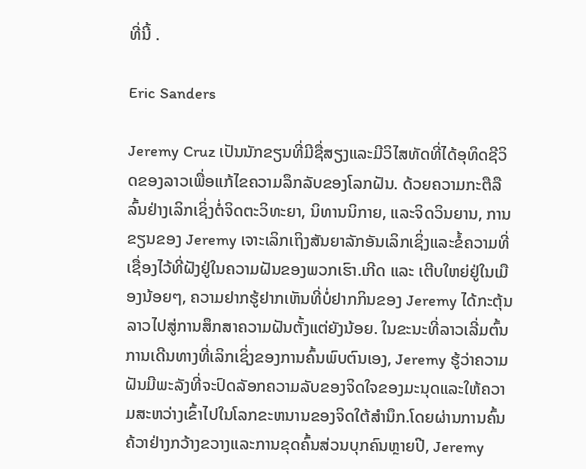ທີ່ນີ້ .

Eric Sanders

Jeremy Cruz ເປັນນັກຂຽນທີ່ມີຊື່ສຽງແລະມີວິໄສທັດທີ່ໄດ້ອຸທິດຊີວິດຂອງລາວເພື່ອແກ້ໄຂຄວາມລຶກລັບຂອງໂລກຝັນ. ດ້ວຍຄວາມກະຕືລືລົ້ນຢ່າງເລິກເຊິ່ງຕໍ່ຈິດຕະວິທະຍາ, ນິທານນິກາຍ, ແລະຈິດວິນຍານ, ການຂຽນຂອງ Jeremy ເຈາະເລິກເຖິງສັນຍາລັກອັນເລິກເຊິ່ງແລະຂໍ້ຄວາມທີ່ເຊື່ອງໄວ້ທີ່ຝັງຢູ່ໃນຄວາມຝັນຂອງພວກເຮົາ.ເກີດ ແລະ ເຕີບໃຫຍ່ຢູ່ໃນເມືອງນ້ອຍໆ, ຄວາມຢາກຮູ້ຢາກເຫັນທີ່ບໍ່ຢາກກິນຂອງ Jeremy ໄດ້ກະຕຸ້ນລາວໄປສູ່ການສຶກສາຄວາມຝັນຕັ້ງແຕ່ຍັງນ້ອຍ. ໃນຂະນະທີ່ລາວເລີ່ມຕົ້ນການເດີນທາງທີ່ເລິກເຊິ່ງຂອງການຄົ້ນພົບຕົນເອງ, Jeremy ຮູ້ວ່າຄວາມຝັນມີພະລັງທີ່ຈະປົດລັອກຄວາມລັບຂອງຈິດໃຈຂອງມະນຸດແລະໃຫ້ຄວາມສະຫວ່າງເຂົ້າໄປໃນໂລກຂະຫນານຂອງຈິດໃຕ້ສໍານຶກ.ໂດຍຜ່ານການຄົ້ນຄ້ວາຢ່າງກວ້າງຂວາງແລະການຂຸດຄົ້ນສ່ວນບຸກຄົນຫຼາຍປີ, Jeremy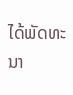ໄດ້ພັດທະນາ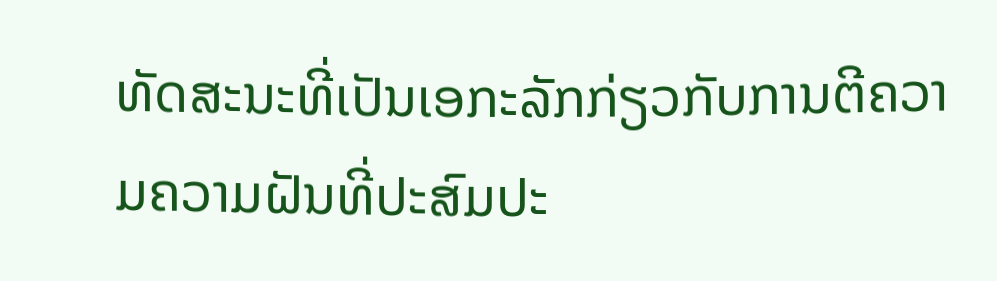ທັດສະນະທີ່ເປັນເອກະລັກກ່ຽວກັບການຕີຄວາມຄວາມຝັນທີ່ປະສົມປະ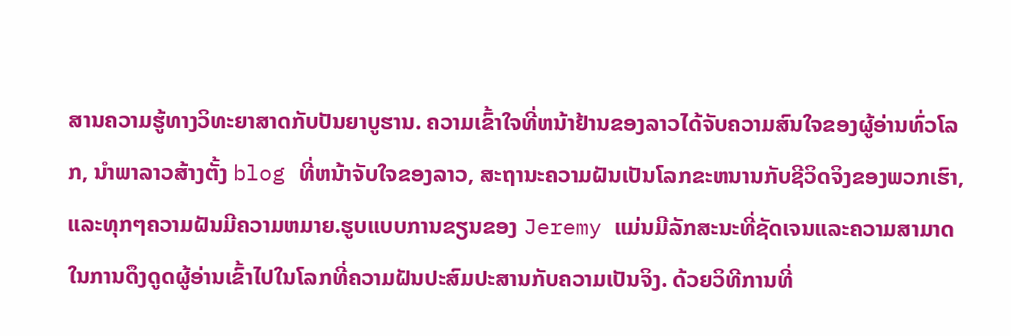ສານຄວາມຮູ້ທາງວິທະຍາສາດກັບປັນຍາບູຮານ. ຄວາມເຂົ້າໃຈທີ່ຫນ້າຢ້ານຂອງລາວໄດ້ຈັບຄວາມສົນໃຈຂອງຜູ້ອ່ານທົ່ວໂລກ, ນໍາພາລາວສ້າງຕັ້ງ blog ທີ່ຫນ້າຈັບໃຈຂອງລາວ, ສະຖານະຄວາມຝັນເປັນໂລກຂະຫນານກັບຊີວິດຈິງຂອງພວກເຮົາ, ແລະທຸກໆຄວາມຝັນມີຄວາມຫມາຍ.ຮູບແບບການຂຽນຂອງ Jeremy ແມ່ນມີລັກສະນະທີ່ຊັດເຈນແລະຄວາມສາມາດໃນການດຶງດູດຜູ້ອ່ານເຂົ້າໄປໃນໂລກທີ່ຄວາມຝັນປະສົມປະສານກັບຄວາມເປັນຈິງ. ດ້ວຍວິທີການທີ່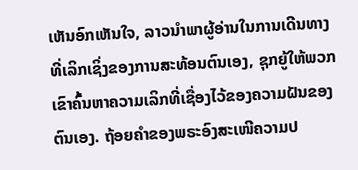ເຫັນອົກເຫັນໃຈ, ລາວນໍາພາຜູ້ອ່ານໃນການເດີນທາງທີ່ເລິກເຊິ່ງຂອງການສະທ້ອນຕົນເອງ, ຊຸກຍູ້ໃຫ້ພວກເຂົາຄົ້ນຫາຄວາມເລິກທີ່ເຊື່ອງໄວ້ຂອງຄວາມຝັນຂອງຕົນເອງ. ຖ້ອຍຄຳຂອງພຣະອົງສະເໜີຄວາມປ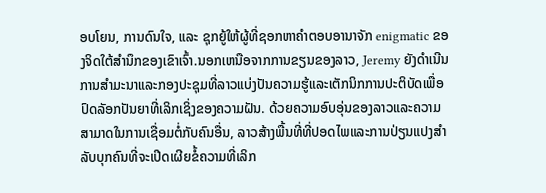ອບໂຍນ, ການດົນໃຈ, ແລະ ຊຸກຍູ້ໃຫ້ຜູ້ທີ່ຊອກຫາຄຳຕອບອານາຈັກ enigmatic ຂອງຈິດໃຕ້ສໍານຶກຂອງເຂົາເຈົ້າ.ນອກເຫນືອຈາກການຂຽນຂອງລາວ, Jeremy ຍັງດໍາເນີນການສໍາມະນາແລະກອງປະຊຸມທີ່ລາວແບ່ງປັນຄວາມຮູ້ແລະເຕັກນິກການປະຕິບັດເພື່ອປົດລັອກປັນຍາທີ່ເລິກເຊິ່ງຂອງຄວາມຝັນ. ດ້ວຍຄວາມອົບອຸ່ນຂອງລາວແລະຄວາມສາມາດໃນການເຊື່ອມຕໍ່ກັບຄົນອື່ນ, ລາວສ້າງພື້ນທີ່ທີ່ປອດໄພແລະການປ່ຽນແປງສໍາລັບບຸກຄົນທີ່ຈະເປີດເຜີຍຂໍ້ຄວາມທີ່ເລິກ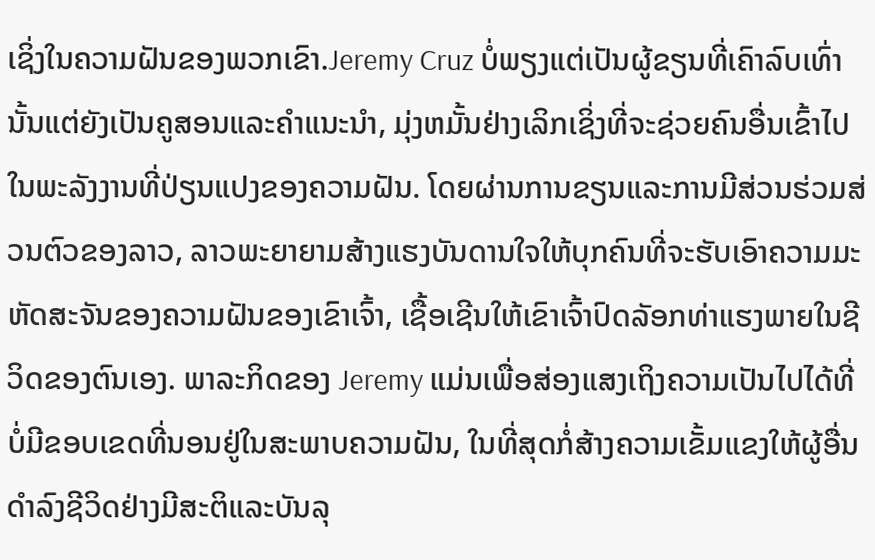ເຊິ່ງໃນຄວາມຝັນຂອງພວກເຂົາ.Jeremy Cruz ບໍ່ພຽງແຕ່ເປັນຜູ້ຂຽນທີ່ເຄົາລົບເທົ່ານັ້ນແຕ່ຍັງເປັນຄູສອນແລະຄໍາແນະນໍາ, ມຸ່ງຫມັ້ນຢ່າງເລິກເຊິ່ງທີ່ຈະຊ່ວຍຄົນອື່ນເຂົ້າໄປໃນພະລັງງານທີ່ປ່ຽນແປງຂອງຄວາມຝັນ. ໂດຍຜ່ານການຂຽນແລະການມີສ່ວນຮ່ວມສ່ວນຕົວຂອງລາວ, ລາວພະຍາຍາມສ້າງແຮງບັນດານໃຈໃຫ້ບຸກຄົນທີ່ຈະຮັບເອົາຄວາມມະຫັດສະຈັນຂອງຄວາມຝັນຂອງເຂົາເຈົ້າ, ເຊື້ອເຊີນໃຫ້ເຂົາເຈົ້າປົດລັອກທ່າແຮງພາຍໃນຊີວິດຂອງຕົນເອງ. ພາລະກິດຂອງ Jeremy ແມ່ນເພື່ອສ່ອງແສງເຖິງຄວາມເປັນໄປໄດ້ທີ່ບໍ່ມີຂອບເຂດທີ່ນອນຢູ່ໃນສະພາບຄວາມຝັນ, ໃນທີ່ສຸດກໍ່ສ້າງຄວາມເຂັ້ມແຂງໃຫ້ຜູ້ອື່ນດໍາລົງຊີວິດຢ່າງມີສະຕິແລະບັນລຸ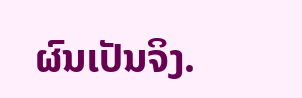ຜົນເປັນຈິງ.